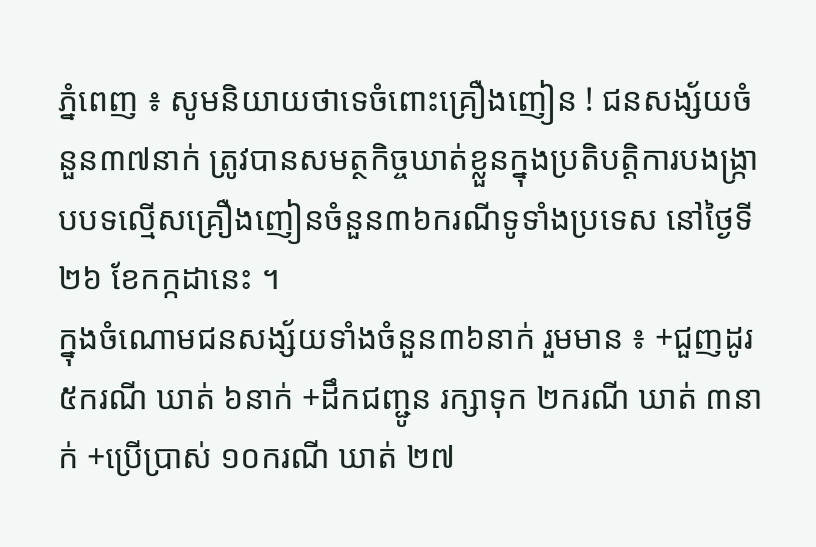ភ្នំពេញ ៖ សូមនិយាយថាទេចំពោះគ្រឿងញៀន ! ជនសង្ស័យចំនួន៣៧នាក់ ត្រូវបានសមត្ថកិច្ចឃាត់ខ្លួនក្នុងប្រតិបត្តិការបងង្ក្រាបបទល្មើសគ្រឿងញៀនចំនួន៣៦ករណីទូទាំងប្រទេស នៅថ្ងៃទី២៦ ខែកក្កដានេះ ។
ក្នុងចំណោមជនសង្ស័យទាំងចំនួន៣៦នាក់ រួមមាន ៖ +ជួញដូរ ៥ករណី ឃាត់ ៦នាក់ +ដឹកជញ្ជូន រក្សាទុក ២ករណី ឃាត់ ៣នាក់ +ប្រើប្រាស់ ១០ករណី ឃាត់ ២៧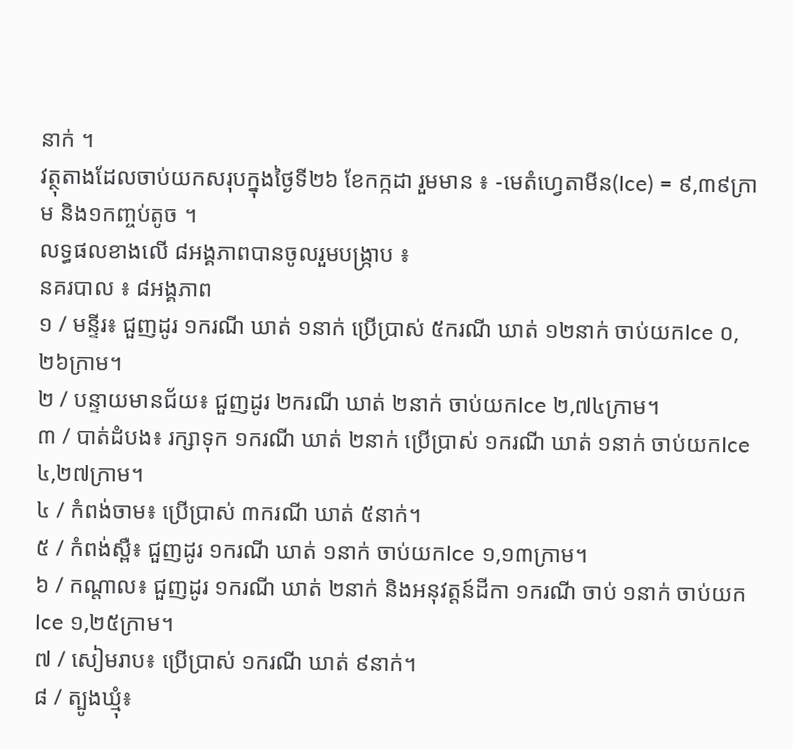នាក់ ។
វត្ថុតាងដែលចាប់យកសរុបក្នុងថ្ងៃទី២៦ ខែកក្កដា រួមមាន ៖ -មេតំហ្វេតាមីន(Ice) = ៩,៣៩ក្រាម និង១កញ្ចប់តូច ។
លទ្ធផលខាងលើ ៨អង្គភាពបានចូលរួមបង្ក្រាប ៖
នគរបាល ៖ ៨អង្គភាព
១ / មន្ទីរ៖ ជួញដូរ ១ករណី ឃាត់ ១នាក់ ប្រើប្រាស់ ៥ករណី ឃាត់ ១២នាក់ ចាប់យកIce ០,២៦ក្រាម។
២ / បន្ទាយមានជ័យ៖ ជួញដូរ ២ករណី ឃាត់ ២នាក់ ចាប់យកIce ២,៧៤ក្រាម។
៣ / បាត់ដំបង៖ រក្សាទុក ១ករណី ឃាត់ ២នាក់ ប្រើប្រាស់ ១ករណី ឃាត់ ១នាក់ ចាប់យកIce ៤,២៧ក្រាម។
៤ / កំពង់ចាម៖ ប្រើប្រាស់ ៣ករណី ឃាត់ ៥នាក់។
៥ / កំពង់ស្ពឺ៖ ជួញដូរ ១ករណី ឃាត់ ១នាក់ ចាប់យកIce ១,១៣ក្រាម។
៦ / កណ្តាល៖ ជួញដូរ ១ករណី ឃាត់ ២នាក់ និងអនុវត្តន៍ដីកា ១ករណី ចាប់ ១នាក់ ចាប់យកIce ១,២៥ក្រាម។
៧ / សៀមរាប៖ ប្រើប្រាស់ ១ករណី ឃាត់ ៩នាក់។
៨ / ត្បូងឃ្មុំ៖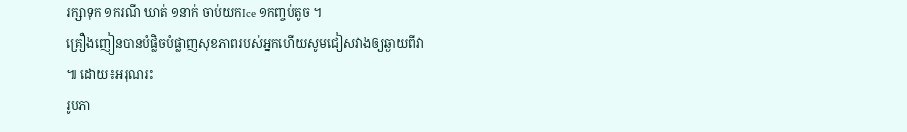រក្សាទុក ១ករណី ឃាត់ ១នាក់ ចាប់យកIce ១កញ្ចប់តូច ។
គ្រឿងញៀនបានបំផ្លិចបំផ្លាញសុខភាពរបស់អ្នកហើយសូមជៀសវាងឲ្យឆ្ងាយពីវា ៕ ដោយ៖អរុណរះ
រូបភា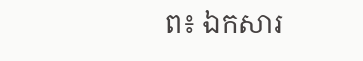ព៖ ឯកសារ